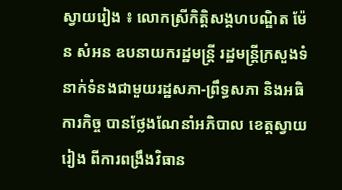ស្វាយរៀង ៖ លោកស្រីកិត្តិសង្គហបណ្ឌិត ម៉ែន សំអន ឧបនាយករដ្ឋមន្រ្តី រដ្ឋមន្រ្តីក្រសួងទំនាក់ទំនងជាមួយរដ្ឋសភា-ព្រឹទ្ធសភា និងអធិការកិច្ច បានថ្លែងណែនាំអភិបាល ខេត្តស្វាយរៀង ពីការពង្រឹងវិធាន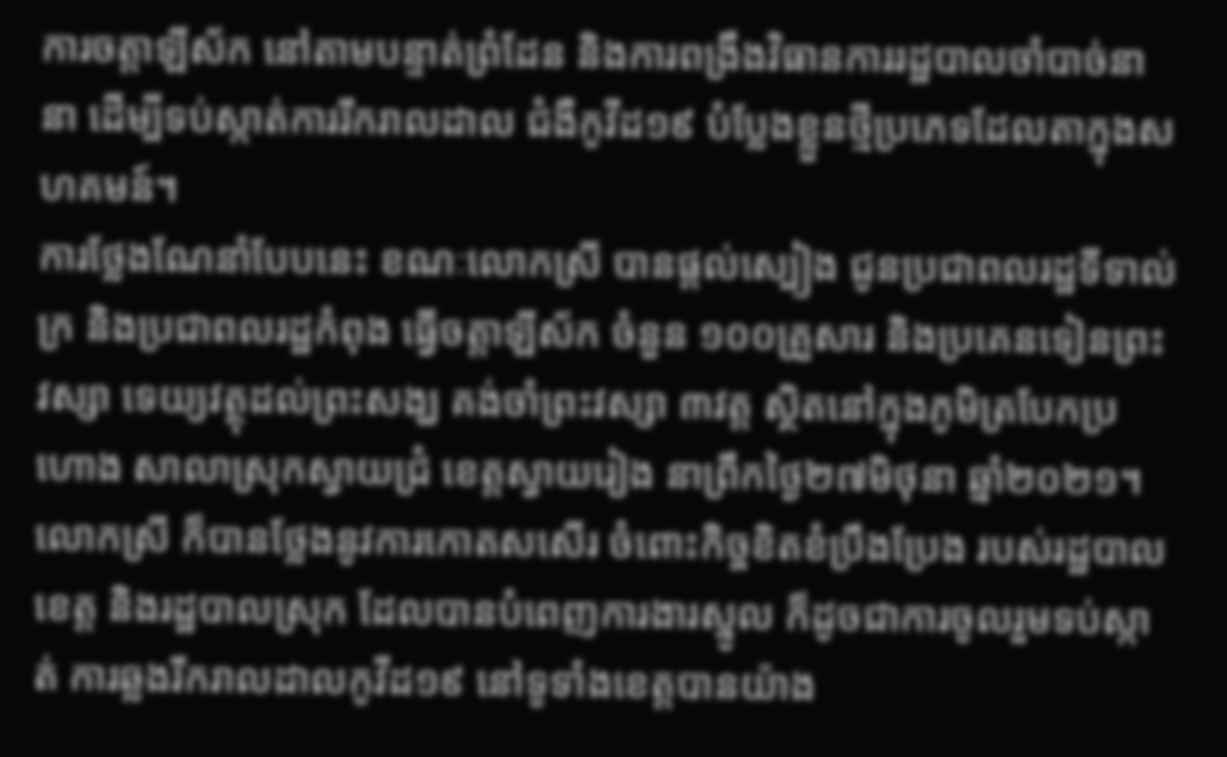ការចត្តាឡីស័ក នៅតាមបន្ទាត់ព្រំដែន និងការពង្រឹងវិធានការរដ្ឋបាលចាំបាច់នានា ដើម្បីទប់ស្កាត់ការរីករាលដាល ជំងឺកូវីដ១៩ បំប្លែងខ្លួនថ្មីប្រភេទដែលតាក្នុងសហគមន៍។
ការថ្លែងណែនាំបែបនេះ ខណៈលោកស្រី បានផ្តល់ស្បៀង ជូនប្រជាពលរដ្ឋទីទាល់ក្រ និងប្រជាពលរដ្ឋកំពុង ធ្វើចត្តាឡីស័ក ចំនួន ១០០គ្រួសារ និងប្រគេនទៀនព្រះវស្សា ទេយ្យវត្ថុដល់ព្រះសង្ឃ គង់ចាំព្រះវស្សា ៣វត្ត ស្ថិតនៅក្នុងភូមិត្របែកប្រហោង សាលាស្រុកស្វាយជ្រំ ខេត្តស្វាយរៀង នាព្រឹកថ្ងៃ២៧មិថុនា ឆ្នាំ២០២១។
លោកស្រី ក៏បានថ្លែងនូវការកោតសសើរ ចំពោះកិច្ចខិតខំប្រឹងប្រែង របស់រដ្ឋបាលខេត្ត និងរដ្ឋបាលស្រុក ដែលបានបំពេញការងារស្នូល ក៏ដូចជាការចូលរួមទប់ស្កាត់ ការឆ្លងរីករាលដាលកូវីដ១៩ នៅទូទាំងខេត្តបានយ៉ាង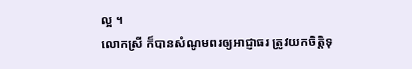ល្អ ។
លោកស្រី ក៏បានសំណូមពរឲ្យអាជ្ញាធរ ត្រូវយកចិត្តិទុ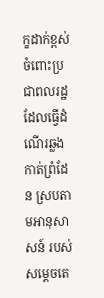ក្ខដាក់ខ្ពស់ ចំពោះប្រជាពលរដ្ឋដែលធ្វើដំណើរឆ្លងកាត់ព្រំដែន ស្របតាមអានុសាសន៍ របស់សម្តេចតេ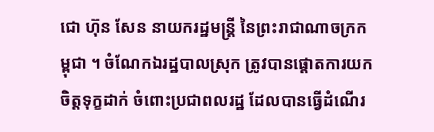ជោ ហ៊ុន សែន នាយករដ្ឋមន្រ្តី នៃព្រះរាជាណាចក្រកម្ពុជា ។ ចំណែកឯរដ្ឋបាលស្រុក ត្រូវបានផ្តោតការយកចិត្តទុក្ខដាក់ ចំពោះប្រជាពលរដ្ឋ ដែលបានធ្វើដំណើរ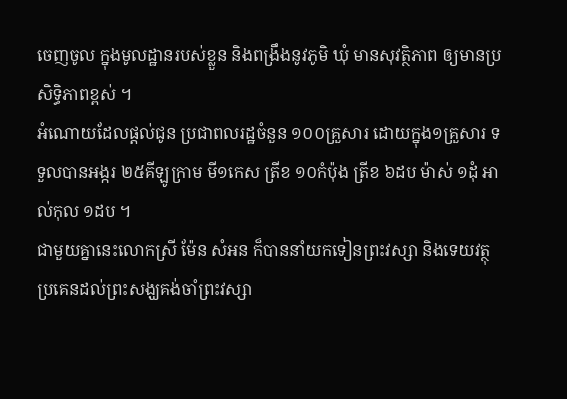ចេញចូល ក្នុងមូលដ្ឋានរបស់ខ្លួន និងពង្រឹងនូវភូមិ ឃុំ មានសុវត្ថិភាព ឲ្យមានប្រសិទ្ធិភាពខ្ពស់ ។
អំណោយដែលផ្តល់ជូន ប្រជាពលរដ្ឋចំនួន ១០០គ្រួសារ ដោយក្នុង១គ្រួសារ ទទួលបានអង្ករ ២៥គីឡូក្រាម មី១កេស ត្រីខ ១០កំប៉ុង ត្រីខ ៦ដប ម៉ាស់ ១ដុំ អាល់កុល ១ដប ។
ជាមួយគ្នានេះលោកស្រី ម៉ែន សំអន ក៏បាននាំយកទៀនព្រះវស្សា និងទេយវត្ថុប្រគេនដល់ព្រះសង្ឃគង់ចាំព្រះវស្សា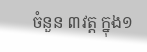ចំនួន ៣វត្ត ក្នុង១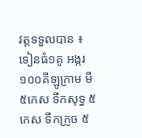វត្តទទួលបាន ៖ ទៀនធំ១គូ អង្ករ ១០០គីឡូក្រាម មី ៥កេស ទឹកសុទ្ធ ៥កេស ទឹកក្រូច ៥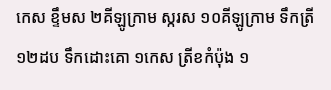កេស ខ្ទឹមស ២គីឡូក្រាម ស្ករស ១០គីឡូក្រាម ទឹកត្រី ១២ដប ទឹកដោះគោ ១កេស ត្រីខកំប៉ុង ១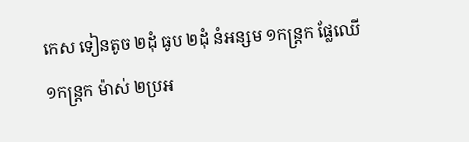កេស ទៀនតូច ២ដុំ ធូប ២ដុំ នំអន្សម ១កន្រ្តក ផ្លែឈើ ១កន្រ្តក ម៉ាស់ ២ប្រអ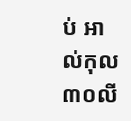ប់ អាល់កុល ៣០លី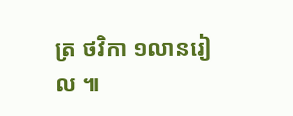ត្រ ថវិកា ១លានរៀល ៕